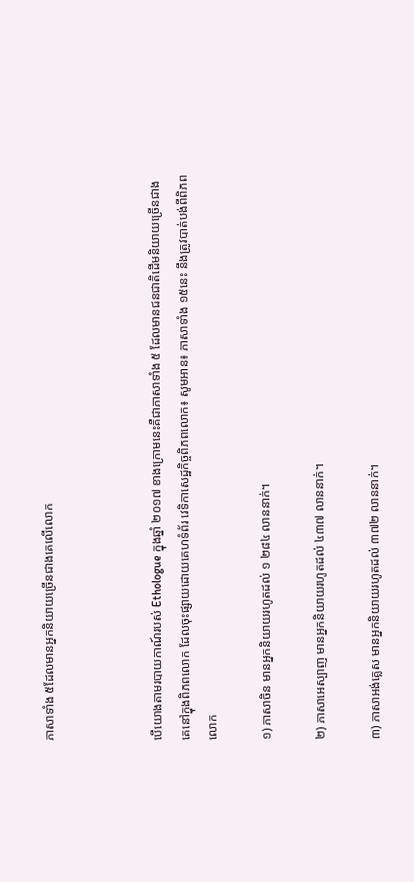ភាសាទាំង ៥ដែលមានអ្នកនិយាយច្រើនជាងគេលើលោក



បើយោងតាមរបាយកាណ៍របស់ Ethologue ក្នុងឆ្នាំ ២០១៧ ខាងក្រោមនេះគឺជាភាសាទាំង ៥ ដែលមានជនជាតិដើមនិយាយច្រើនជាងគេនៅក្នុងពិភពលោក ដែលចុះផ្សាយដោយគេហទំព័រ វេទិកាសេដ្ឋកិច្ចពិភពលោក៖ សូមអាន៖ ភាសាទាំង ១៥នេះ នឹងត្រូវបាត់បង់ពីពិភពលោក

១) ភាសាចិន មានអ្នកនិយាយរហូតដល់ ១ ២៨៤ លាននាក់។

២) ភាសាអេស្បាញ មានអ្នកនិយាយរហូតដល់ ៤៣៧ លាននាក់។

៣) ភាសាអង់គ្លេស មានអ្នកនិយាយរហូតដល់ ៣៧២ លាននាក់។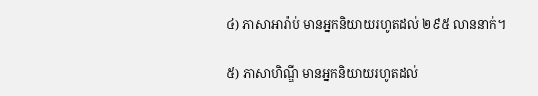៤) ភាសាអារ៉ាប់ មានអ្នកនិយាយរហូតដល់ ២៩៥ លាននាក់។

៥) ភាសាហិណ្ឌី មានអ្នកនិយាយរហូតដល់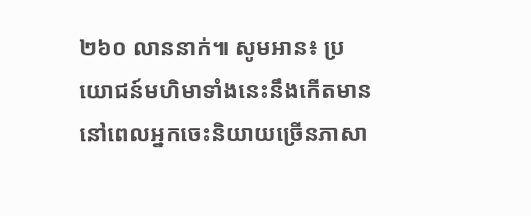២៦០ លាននាក់៕ សូមអាន៖ ប្រយោជន៍មហិមាទាំងនេះនឹងកើតមាន នៅពេលអ្នកចេះនិយាយច្រើនភាសា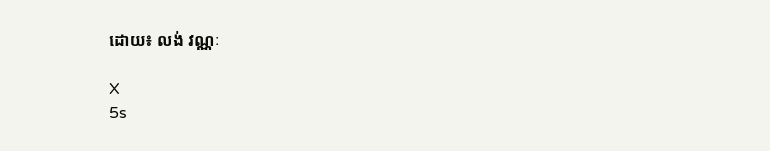ដោយ៖ លង់ វណ្ណៈ

X
5s